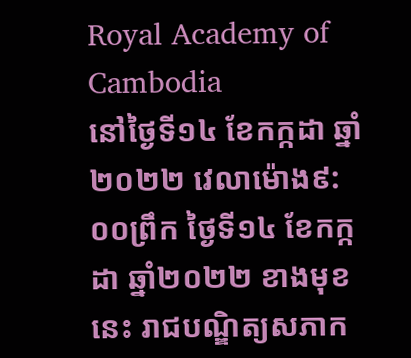Royal Academy of Cambodia
នៅថ្ងៃទី១៤ ខែកក្កដា ឆ្នាំ២០២២ វេលាម៉ោង៩:០០ព្រឹក ថ្ងៃទី១៤ ខែកក្កដា ឆ្នាំ២០២២ ខាងមុខនេះ រាជបណ្ឌិត្យសភាក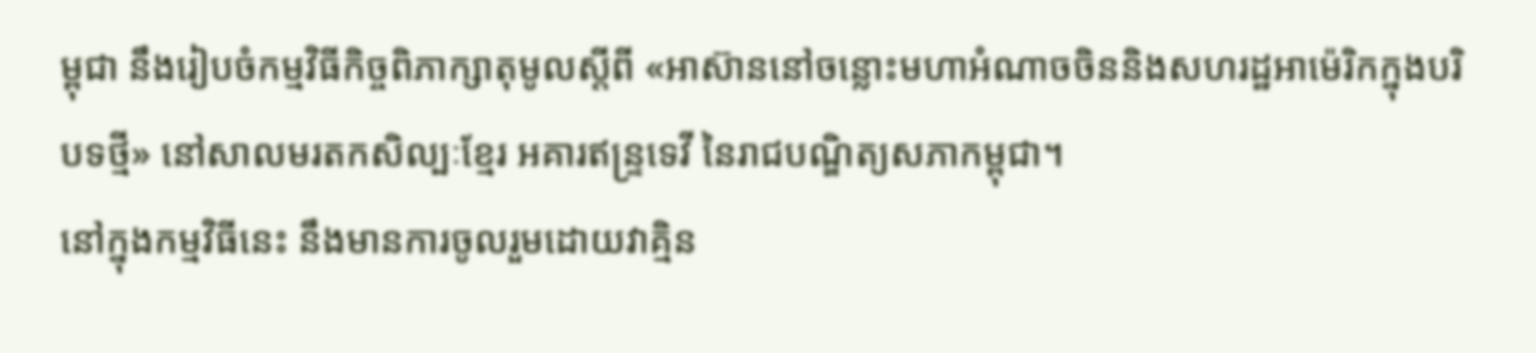ម្ពុជា នឹងរៀបចំកម្មវិធីកិច្ចពិភាក្សាតុមូលស្តីពី «អាស៊ាននៅចន្លោះមហាអំណាចចិននិងសហរដ្ឋអាម៉េរិកក្នុងបរិបទថ្មី» នៅសាលមរតកសិល្បៈខ្មែរ អគារឥន្ទ្រទេវី នៃរាជបណ្ឌិត្យសភាកម្ពុជា។
នៅក្នុងកម្មវិធីនេះ នឹងមានការចូលរួមដោយវាគ្មិន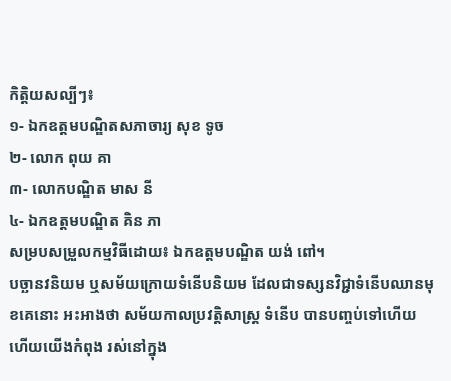កិត្តិយសល្បីៗ៖
១- ឯកឧត្តមបណ្ឌិតសភាចារ្យ សុខ ទូច
២- លោក ពុយ គា
៣- លោកបណ្ឌិត មាស នី
៤- ឯកឧត្ដមបណ្ឌិត គិន ភា
សម្របសម្រួលកម្មវិធីដោយ៖ ឯកឧត្ដមបណ្ឌិត យង់ ពៅ។
បច្ឆានវនិយម ឬសម័យក្រោយទំនើបនិយម ដែលជាទស្សនវិជ្ជាទំនើបឈានមុខគេនោះ អះអាងថា សម័យកាលប្រវត្ដិសាស្ដ្រ ទំនើប បានបញ្ចប់ទៅហើយ ហើយយើងកំពុង រស់នៅក្នុង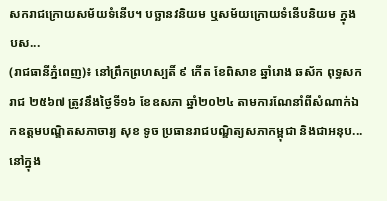សករាជក្រោយសម័យទំនើប។ បច្ឆានវនិយម ឬសម័យក្រោយទំនើបនិយម ក្នុងបស...
(រាជធានីភ្នំពេញ)៖ នៅព្រឹកព្រហស្បតិ៍ ៩ កើត ខែពិសាខ ឆ្នាំរោង ឆស័ក ពុទ្ធសករាជ ២៥៦៧ ត្រូវនឹងថ្ងៃទី១៦ ខែឧសភា ឆ្នាំ២០២៤ តាមការណែនាំពីសំណាក់ឯកឧត្ដមបណ្ឌិតសភាចារ្យ សុខ ទូច ប្រធានរាជបណ្ឌិត្យសភាកម្ពុជា និងជាអនុប...
នៅក្នុង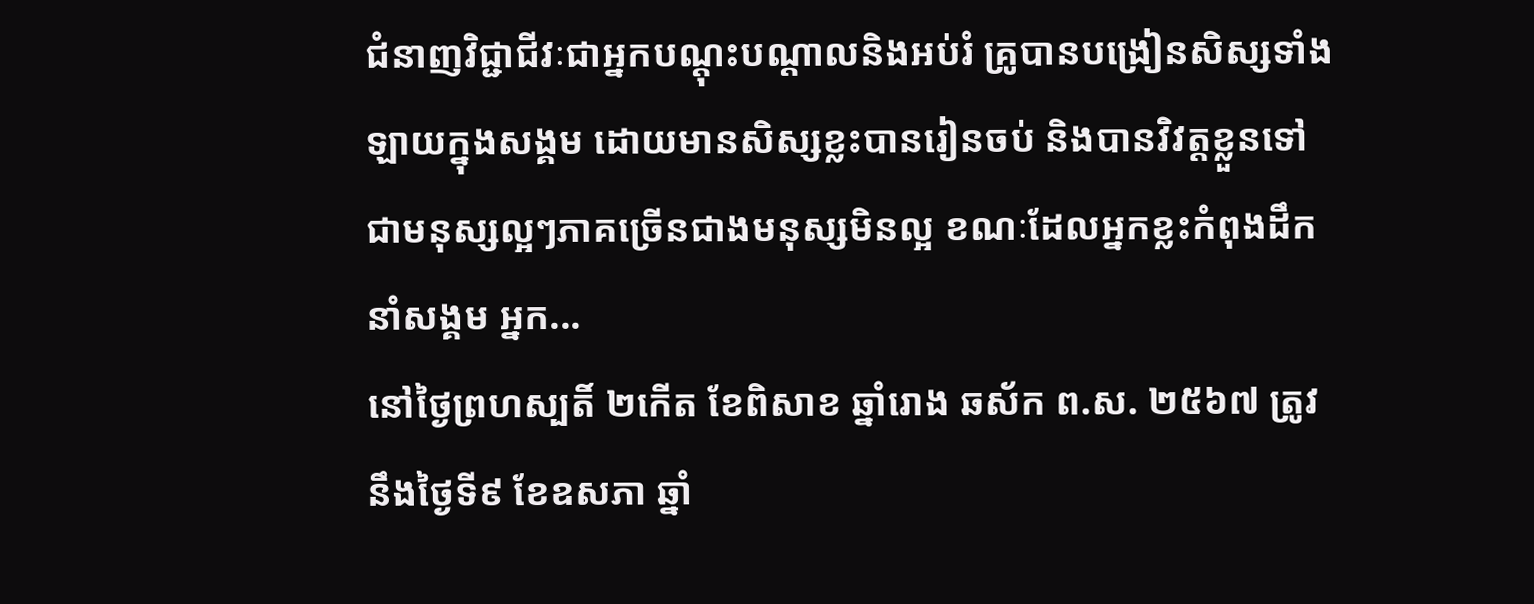ជំនាញវិជ្ជាជីវៈជាអ្នកបណ្ដុះបណ្ដាលនិងអប់រំ គ្រូបានបង្រៀនសិស្សទាំងឡាយក្នុងសង្គម ដោយមានសិស្សខ្លះបានរៀនចប់ និងបានវិវត្តខ្លួនទៅជាមនុស្សល្អៗភាគច្រើនជាងមនុស្សមិនល្អ ខណៈដែលអ្នកខ្លះកំពុងដឹកនាំសង្គម អ្នក...
នៅថ្ងៃព្រហស្បតិ៍ ២កើត ខែពិសាខ ឆ្នាំរោង ឆស័ក ព.ស. ២៥៦៧ ត្រូវនឹងថ្ងៃទី៩ ខែឧសភា ឆ្នាំ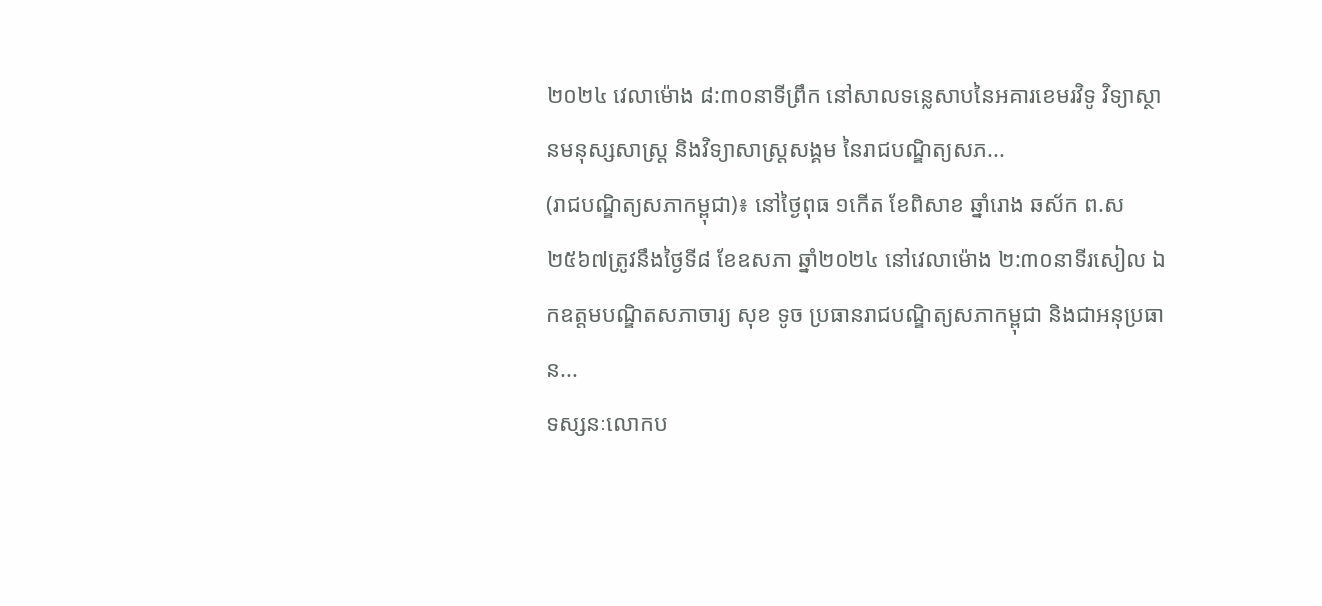២០២៤ វេលាម៉ោង ៨:៣០នាទីព្រឹក នៅសាលទន្លេសាបនៃអគារខេមរវិទូ វិទ្យាស្ថានមនុស្សសាស្រ្ត និងវិទ្យាសាស្រ្តសង្គម នៃរាជបណ្ឌិត្យសភ...
(រាជបណ្ឌិត្យសភាកម្ពុជា)៖ នៅថ្ងៃពុធ ១កើត ខែពិសាខ ឆ្នាំរោង ឆស័ក ព.ស២៥៦៧ត្រូវនឹងថ្ងៃទី៨ ខែឧសភា ឆ្នាំ២០២៤ នៅវេលាម៉ោង ២:៣០នាទីរសៀល ឯកឧត្តមបណ្ឌិតសភាចារ្យ សុខ ទូច ប្រធានរាជបណ្ឌិត្យសភាកម្ពុជា និងជាអនុប្រធាន...
ទស្សនៈលោកប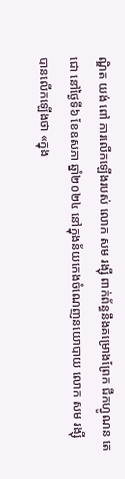ណ្ឌិត យង់ ពៅ ការលើកឡើងរបស់ លោក សម រង្ស៊ី ពាក់ព័ន្ធនឹងគម្រោងព្រែក ជីកហ្វូណន តេជោ នៅថ្ងៃទី៦ ខែឧសភា ឆ្នាំ២០២៤ នៅក្នុងន័យកេងចំណេញនយោបាយ លោក សម រង្ស៊ី បានលើកឡើងថា «ក្នុង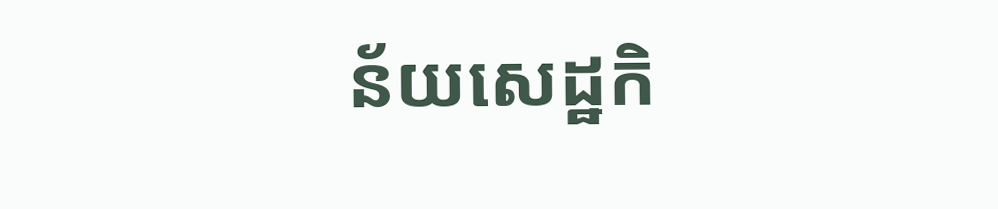ន័យសេដ្ឋកិ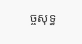ច្ចសុទ្ធ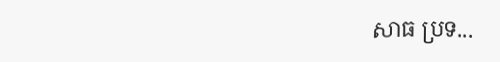សាធ ប្រទ...